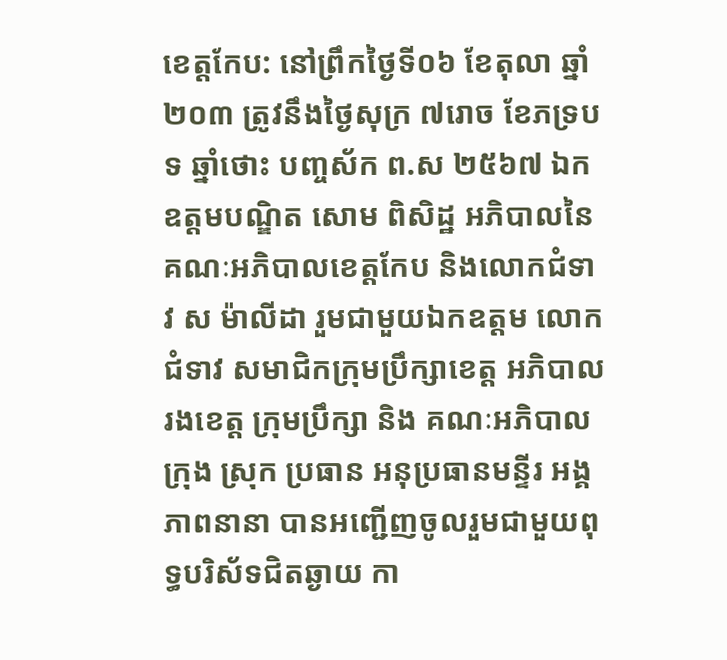ខេត្តកែប: នៅព្រឹកថ្ងៃទី០៦ ខែតុលា ឆ្នាំ២០៣ ត្រូវនឹងថ្ងៃសុក្រ ៧រោច ខែភទ្របទ ឆ្នាំថោះ បញ្ចស័ក ព.ស ២៥៦៧ ឯកឧត្តមបណ្ឌិត សោម ពិសិដ្ឋ អភិបាលនៃគណៈអភិបាលខេត្តកែប និងលោកជំទាវ ស ម៉ាលីដា រួមជាមួយឯកឧត្តម លោកជំទាវ សមាជិកក្រុមប្រឹក្សាខេត្ត អភិបាលរងខេត្ត ក្រុមប្រឹក្សា និង គណៈអភិបាលក្រុង ស្រុក ប្រធាន អនុប្រធានមន្ទីរ អង្គភាពនានា បានអញ្ជើញចូលរួមជាមួយពុទ្ធបរិស័ទជិតឆ្ងាយ កា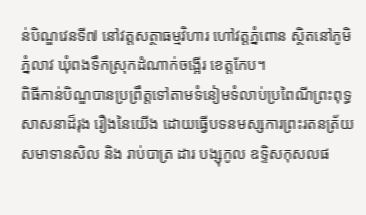ន់បិណ្ឌវេនទី៧ នៅវត្តសត្ថាធម្មវិហារ ហៅវត្តភ្នំពោន ស្ថិតនៅភូមិភ្នំលាវ ឃុំពងទឹកស្រុកដំណាក់ចង្អើរ ខេត្តកែប។
ពិធីកាន់បិណ្ឌបានប្រព្រឹត្តទៅតាមទំនៀមទំលាប់ប្រពៃណីព្រះពុទ្ធសាសនាដ៏រុង រឿងនៃយើង ដោយធ្វើបទនមស្សការព្រះរតនត្រ័យ សមាទានសិល និង រាប់បាត្រ ដារ បង្សុកូល ឧទ្ទិសកុសលផ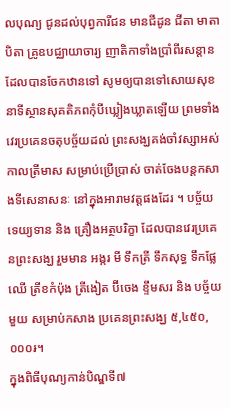លបុណ្យ ជូនដល់បុព្វការីជន មានជីដូន ជីតា មាតា បិតា គ្រូឧបជ្ឈាយាចារ្យ ញាតិកាទាំងប្រាំពីរសន្តាន ដែលបានចែកឋានទៅ សូមឲ្យបានទៅសោយសុខ នាទីស្ថានសុគតិភពកុំបីឃ្លៀងឃ្លាតឡើយ ព្រមទាំងវេរប្រគេនចតុបច្ច័យដល់ ព្រះសង្ឃគង់ចាំវស្សាអស់កាលត្រីមាស សម្រាប់ប្រើប្រាស់ ចាត់ចែងបន្តកសាងទីសេនាសនៈ នៅក្នុងអារាមវត្តផងដែរ ។ បច្ច័យ ទេយ្យទាន និង គ្រឿងអត្ថបរិក្ខា ដែលបានវេរប្រគេនព្រះសង្ឃ រួមមាន អង្ករ មី ទឹកត្រី ទឹកសុទ្ធ ទឹកផ្លែឈើ ត្រីខកំប៉ុង ត្រីងៀត ប៊ីចេង ខ្ទឹមសរ និង បច្ច័យមួយ សម្រាប់កសាង ប្រគេនព្រះសង្ឃ ៥,៤៥០,០០០៛។
ក្នុងពិធីបុណ្យកាន់បិណ្ឌទី៧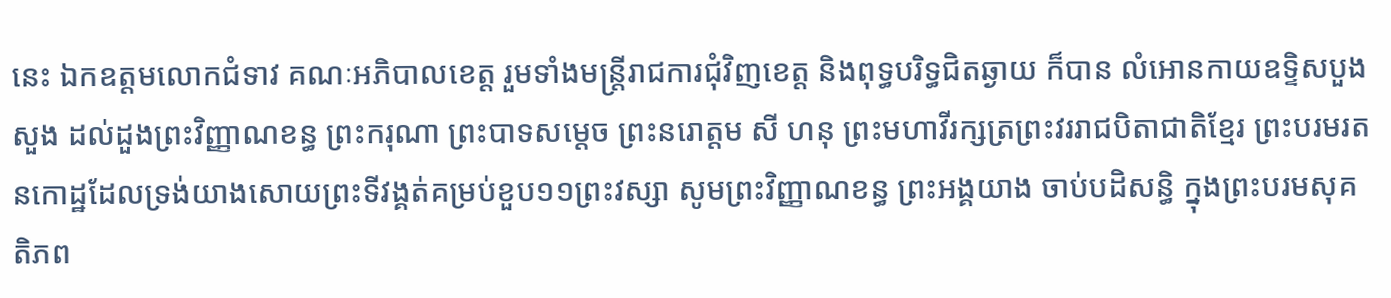នេះ ឯកឧត្តមលោកជំទាវ គណៈអភិបាលខេត្ត រួមទាំងមន្ត្រីរាជការជុំវិញខេត្ត និងពុទ្ធបរិទ្ធជិតឆ្ងាយ ក៏បាន លំអោនកាយឧទ្ទិសបួងសួង ដល់ដួងព្រះវិញ្ញាណខន្ធ ព្រះករុណា ព្រះបាទសម្តេច ព្រះនរោត្តម សី ហនុ ព្រះមហាវីរក្សត្រព្រះវររាជបិតាជាតិខ្មែរ ព្រះបរមរតនកោដ្ឋដែលទ្រង់យាងសោយព្រះទីវង្គត់គម្រប់ខួប១១ព្រះវស្សា សូមព្រះវិញ្ញាណខន្ធ ព្រះអង្គយាង ចាប់បដិសន្ធិ ក្នុងព្រះបរមសុគតិភព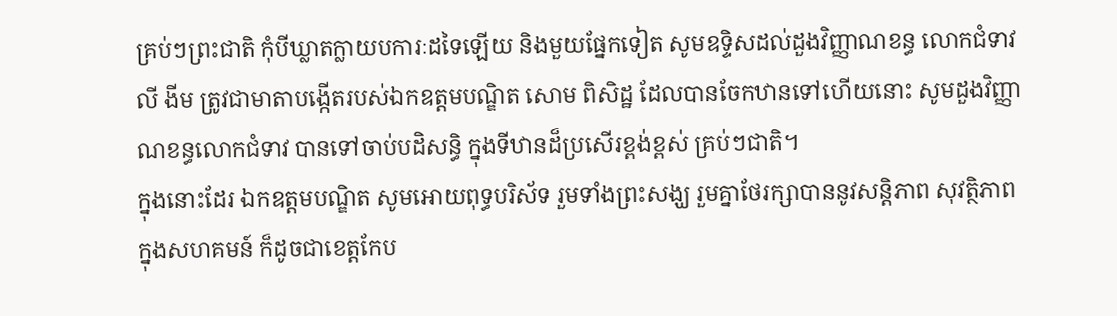គ្រប់ៗព្រះជាតិ កុំបីឃ្លាតក្លាយបការៈដទៃឡើយ និងមួយផ្នែកទៀត សូមឧទ្ទិសដល់ដួងវិញ្ញាណខន្ធ លោកជំទាវ លី ងីម ត្រូវជាមាតាបង្កើតរបស់ឯកឧត្តមបណ្ឌិត សោម ពិសិដ្ឋ ដែលបានចែកឋានទៅហើយនោះ សូមដួងវិញ្ញាណខន្ធលោកជំទាវ បានទៅចាប់បដិសន្ធិ ក្នុងទីឋានដ៏ប្រសើរខ្ពង់ខ្ពស់ គ្រប់ៗជាតិ។
ក្នុងនោះដែរ ឯកឧត្តមបណ្ឌិត សូមអោយពុទ្ធបរិស័ទ រួមទាំងព្រះសង្ឃ រួមគ្នាថែរក្សាបាននូវសន្តិភាព សុវត្ថិភាពក្នុងសហគមន៍ ក៏ដូចជាខេត្តកែប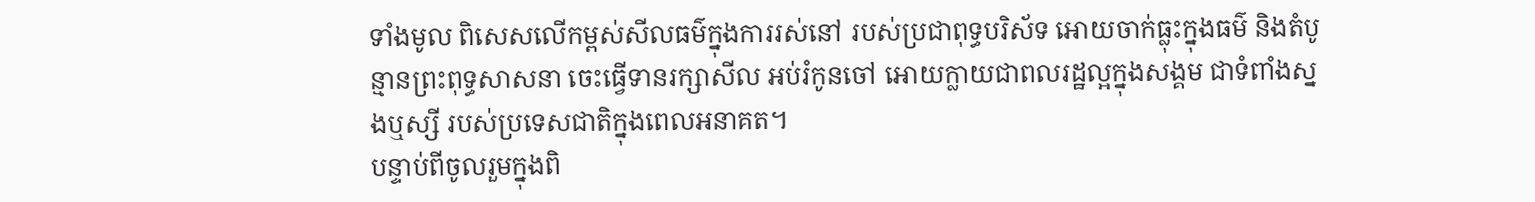ទាំងមូល ពិសេសលើកម្ពស់សីលធម៌ក្នុងការរស់នៅ របស់ប្រជាពុទ្ធបរិស័ទ អោយចាក់ធ្លុះក្នុងធម៌ និងតំបូន្មានព្រះពុទ្ធសាសនា ចេះធ្វើទានរក្សាសីល អប់រំកូនចៅ អោយក្លាយជាពលរដ្ឋល្អក្នុងសង្គម ជាទំពាំងស្នងឬស្សី របស់ប្រទេសជាតិក្នុងពេលអនាគត។
បន្ទាប់ពីចូលរួមក្នុងពិ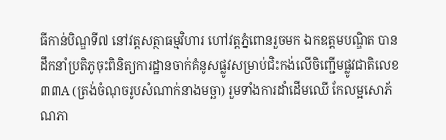ធីកាន់បិណ្ឌទី៧ នៅវត្តសត្ថាធម្មវិហារ ហៅវត្តភ្នំពោនរួចមក ឯកឧត្តមបណ្ឌិត បានដឹកនាំប្រតិភូចុះពិនិត្យការដ្ឋានចាក់គំនូសផ្លូវសម្រាប់ជិះកង់លើចិញ្ជើមផ្លូវជាតិលេខ៣៣A (ត្រង់ចំណុចរូបសំណាក់នាងមច្ឆា) រួមទាំងការដាំដើមឈើ កែលម្អសោភ័ណភា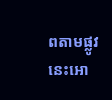ពតាមផ្លូវនេះអោ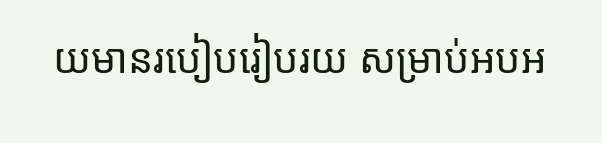យមានរបៀបរៀបរយ សម្រាប់អបអ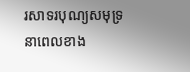រសាទរបុណ្យសមុទ្រនាពេលខាង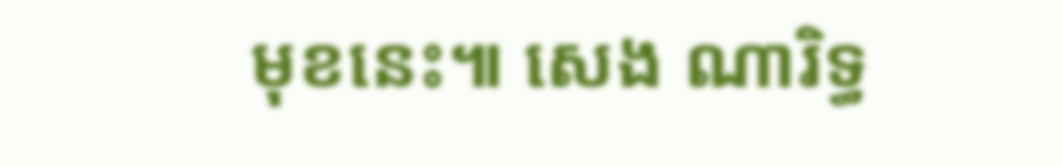មុខនេះ៕ សេង ណារិទ្ធ